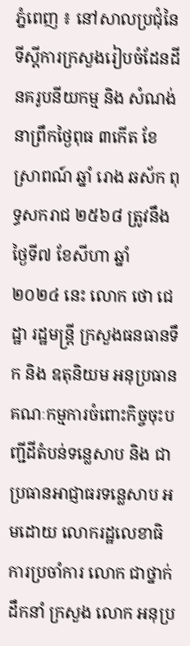ភ្នំពេញ ៖ នៅសាលប្រជុំនៃ ទីស្ដីការក្រសួងរៀបចំដែនដី នគរូបនីយកម្ម និង សំណង់ នាព្រឹកថ្ងៃពុធ ៣កើត ខែ ស្រាពណ៍ ឆ្នាំ រោង ឆស័ក ពុទ្ធសករាជ ២៥៦៨ ត្រូវនឹងថ្ងៃទី៧ ខែសីហា ឆ្នាំ ២០២៤ នេះ លោក ថោ ជេដ្ឋា រដ្ឋមន្ត្រី ក្រសួងធនធានទឹក និង ឧតុនិយម អនុប្រធាន គណៈកម្មការចំពោះកិច្ចចុះបញ្ជីដីតំបន់ទន្លេសាប និង ជាប្រធានអាជ្ញាធរទន្លេសាប អមដោយ លោករដ្ឋលេខាធិការប្រចាំការ លោក ជាថ្នាក់ដឹកនាំ ក្រសួង លោក អនុប្រ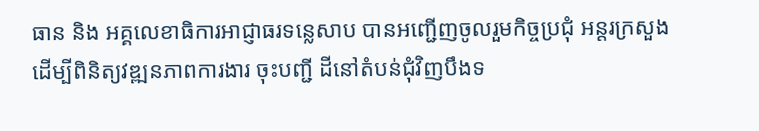ធាន និង អគ្គលេខាធិការអាជ្ញាធរទន្លេសាប បានអញ្ជើញចូលរួមកិច្ចប្រជុំ អន្តរក្រសួងដើម្បីពិនិត្យវឌ្ឍនភាពការងារ ចុះបញ្ជី ដីនៅតំបន់ជុំវិញបឹងទ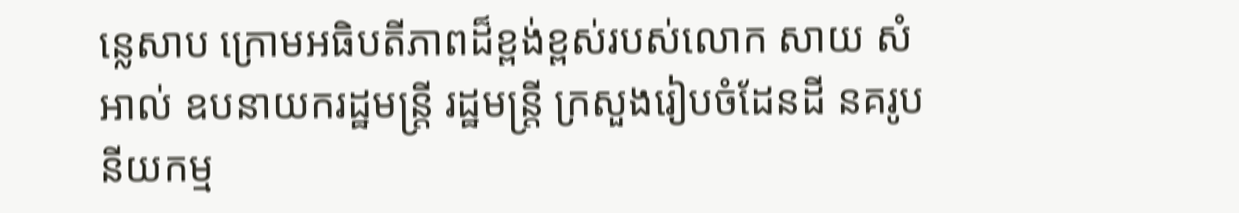ន្លេសាប ក្រោមអធិបតីភាពដ៏ខ្ពង់ខ្ពស់របស់លោក សាយ សំអាល់ ឧបនាយករដ្ឋមន្ត្រី រដ្ឋមន្ត្រី ក្រសួងរៀបចំដែនដី នគរូបនីយកម្ម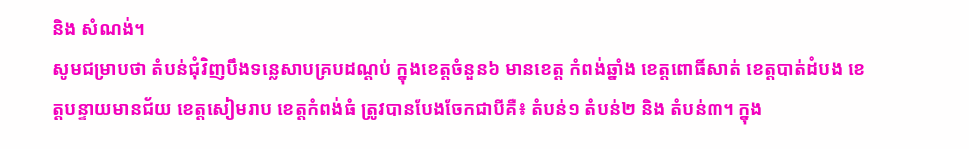និង សំណង់។
សូមជម្រាបថា តំបន់ជុំវិញបឹងទន្លេសាបគ្របដណ្តប់ ក្នុងខេត្តចំនួន៦ មានខេត្ត កំពង់ឆ្នាំង ខេត្តពោធិ៍សាត់ ខេត្តបាត់ដំបង ខេត្តបន្ទាយមានជ័យ ខេត្តសៀមរាប ខេត្តកំពង់ធំ ត្រូវបានបែងចែកជាបីគឺ៖ តំបន់១ តំបន់២ និង តំបន់៣។ ក្នុង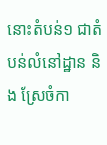នោះតំបន់១ ជាតំបន់លំនៅដ្ឋាន និង ស្រែចំកា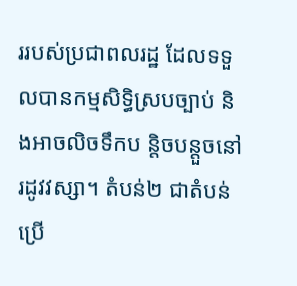ររបស់ប្រជាពលរដ្ឋ ដែលទទួលបានកម្មសិទ្ធិស្របច្បាប់ និងអាចលិចទឹកប ន្តិចបន្តួចនៅរដូវវស្សា។ តំបន់២ ជាតំបន់ប្រើ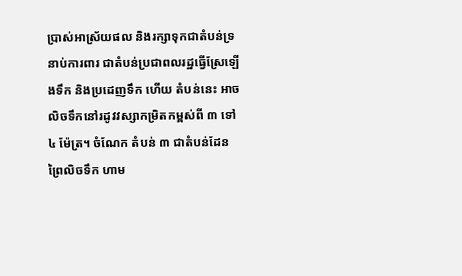ប្រាស់អាស្រ័យផល និងរក្សាទុកជាតំបន់ទ្រនាប់ការពារ ជាតំបន់ប្រជាពលរដ្ឋធ្វើស្រែឡើងទឹក និងប្រដេញទឹក ហើយ តំបន់នេះ អាចលិចទឹកនៅរដូវវស្សាកម្រិតកម្ពស់ពី ៣ ទៅ ៤ ម៉ែត្រ។ ចំណែក តំបន់ ៣ ជាតំបន់ដែនព្រៃលិចទឹក ហាម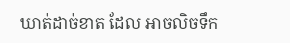ឃាត់ដាច់ខាត ដែល អាចលិចទឹក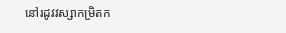នៅរដូវវស្សាកម្រិតក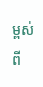ម្ពស់ពី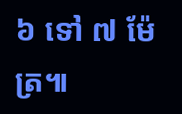៦ ទៅ ៧ ម៉ែត្រ៕